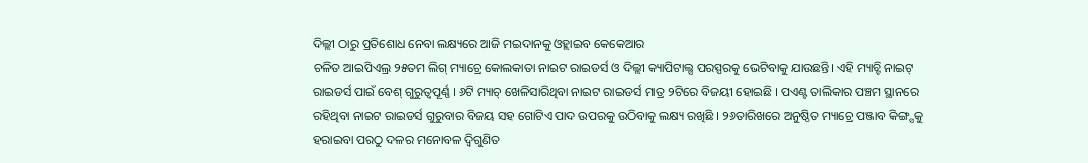ଦିଲ୍ଲୀ ଠାରୁ ପ୍ରତିଶୋଧ ନେବା ଲକ୍ଷ୍ୟରେ ଆଜି ମଇଦାନକୁ ଓହ୍ଲାଇବ କେକେଆର
ଚଳିତ ଆଇପିଏଲ୍ର ୨୫ତମ ଲିଗ୍ ମ୍ୟାଚ୍ରେ କୋଲକାତା ନାଇଟ ରାଇଡର୍ସ ଓ ଦିଲ୍ଲୀ କ୍ୟାପିଟାଲ୍ସ ପରସ୍ପରକୁ ଭେଟିବାକୁ ଯାଉଛନ୍ତି। ଏହି ମ୍ୟାଚ୍ଟି ନାଇଟ୍ ରାଇଡର୍ସ ପାଇଁ ବେଶ୍ ଗୁରୁତ୍ୱପୂର୍ଣ୍ଣ । ୬ଟି ମ୍ୟାଚ୍ ଖେଳିସାରିଥିବା ନାଇଟ ରାଇଡର୍ସ ମାତ୍ର ୨ଟିରେ ବିଜୟୀ ହୋଇଛି । ପଏଣ୍ଟ ତାଲିକାର ପଞ୍ଚମ ସ୍ଥାନରେ ରହିଥିବା ନାଇଟ ରାଇଡର୍ସ ଗୁରୁବାର ବିଜୟ ସହ ଗୋଟିଏ ପାଦ ଉପରକୁ ଉଠିବାକୁ ଲକ୍ଷ୍ୟ ରଖିଛି । ୨୬ତାରିଖରେ ଅନୁଷ୍ଠିତ ମ୍ୟାଚ୍ରେ ପଞ୍ଜାବ କିଙ୍ଗ୍ସକୁ ହରାଇବା ପରଠୁ ଦଳର ମନୋବଳ ଦ୍ୱିଗୁଣିତ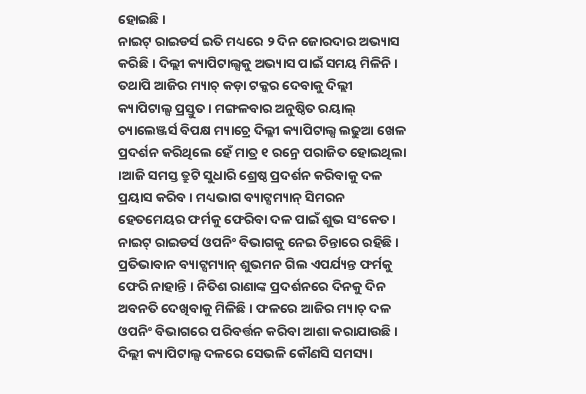ହୋଇଛି ।
ନାଇଟ୍ ରାଇଡର୍ସ ଇତି ମଧ୍ୟରେ ୨ ଦିନ ଜୋରଦାର ଅଭ୍ୟାସ କରିଛି । ଦିଲ୍ଲୀ କ୍ୟାପିଟାଲ୍ସକୁ ଅଭ୍ୟାସ ପାଇଁ ସମୟ ମିଳିନି । ତଥାପି ଆଜିର ମ୍ୟାଚ୍ କଡ଼ା ଟକ୍କର ଦେବାକୁ ଦିଲ୍ଲୀ କ୍ୟାପିଟାଲ୍ସ ପ୍ରସ୍ତୁତ । ମଙ୍ଗଳବାର ଅନୁଷ୍ଠିତ ରୟାଲ୍ ଚ୍ୟାଲେଞ୍ଜର୍ସ ବିପକ୍ଷ ମ୍ୟାଚ୍ରେ ଦିଲ୍ଳୀ କ୍ୟାପିଟାଲ୍ସ ଲଢୁଆ ଖେଳ ପ୍ରଦର୍ଶନ କରିଥିଲେ ହେଁ ମାତ୍ର ୧ ରନ୍ରେ ପରାଜିତ ହୋଇଥିଲା ।ଆଜି ସମସ୍ତ ତ୍ରୁଟି ସୁଧାରି ଶ୍ରେଷ୍ଠ ପ୍ରଦର୍ଶନ କରିବାକୁ ଦଳ ପ୍ରୟାସ କରିବ । ମଧ୍ୟଭାଗ ବ୍ୟାଟ୍ସମ୍ୟାନ୍ ସିମରନ ହେତମେୟର ଫର୍ମକୁ ଫେରିବା ଦଳ ପାଇଁ ଶୁଭ ସଂକେତ ।
ନାଇଟ୍ ରାଇଡର୍ସ ଓପନିଂ ବିଭାଗକୁ ନେଇ ଚିନ୍ତାରେ ରହିଛି । ପ୍ରତିଭାବାନ ବ୍ୟାଟ୍ସମ୍ୟାନ୍ ଶୁଭମନ ଗିଲ ଏପର୍ଯ୍ୟନ୍ତ ଫର୍ମକୁ ଫେରି ନାହାନ୍ତି । ନିତିଶ ରାଣାଙ୍କ ପ୍ରଦର୍ଶନରେ ଦିନକୁ ଦିନ ଅବନତି ଦେଖିବାକୁ ମିଳିଛି । ଫଳରେ ଆଜିର ମ୍ୟାଚ୍ ଦଳ ଓପନିଂ ବିଭାଗରେ ପରିବର୍ତ୍ତନ କରିବା ଆଶା କରାଯାଉଛି । ଦିଲ୍ଲୀ କ୍ୟାପିଟାଲ୍ସ ଦଳରେ ସେଭଳି କୌଣସି ସମସ୍ୟା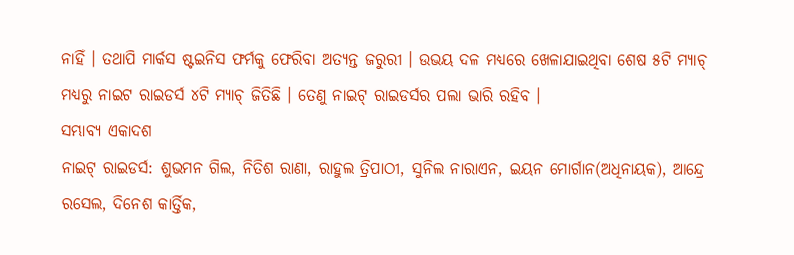ନାହିଁ । ତଥାପି ମାର୍କସ ଷ୍ଟଇନିସ ଫର୍ମକୁ ଫେରିବା ଅତ୍ୟନ୍ତ ଜରୁରୀ । ଉଭୟ ଦଳ ମଧ୍ୟରେ ଖେଳାଯାଇଥିବା ଶେଷ ୫ଟି ମ୍ୟାଚ୍ ମଧ୍ୟରୁ ନାଇଟ ରାଇଡର୍ସ ୪ଟି ମ୍ୟାଚ୍ ଜିତିଛି । ତେଣୁ ନାଇଟ୍ ରାଇଡର୍ସର ପଲା ଭାରି ରହିବ ।
ସମ୍ଭାବ୍ୟ ଏକାଦଶ
ନାଇଟ୍ ରାଇଡର୍ସ: ଶୁଭମନ ଗିଲ, ନିତିଶ ରାଣା, ରାହୁଲ ତ୍ରିପାଠୀ, ସୁନିଲ ନାରାଏନ, ଇୟନ ମୋର୍ଗାନ(ଅଧିନାୟକ), ଆନ୍ଦ୍ରେ ରସେଲ, ଦିନେଶ କାର୍ତ୍ତିକ,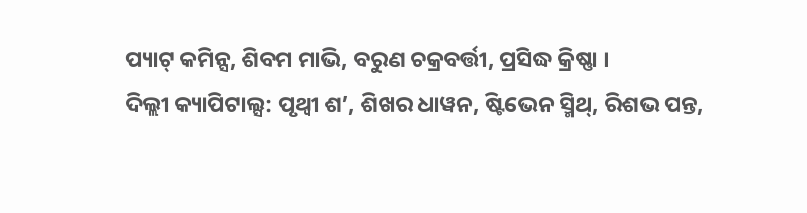ପ୍ୟାଟ୍ କମିନ୍ସ, ଶିବମ ମାଭି, ବରୁଣ ଚକ୍ରବର୍ତ୍ତୀ, ପ୍ରସିଦ୍ଧ କ୍ରିଷ୍ଣା ।
ଦିଲ୍ଲୀ କ୍ୟାପିଟାଲ୍ସ: ପୃଥ୍ୱୀ ଶ’, ଶିଖର ଧାୱନ, ଷ୍ଟିଭେନ ସ୍ମିଥ୍, ରିଶଭ ପନ୍ତ,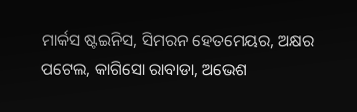ମାର୍କସ ଷ୍ଟଇନିସ, ସିମରନ ହେତମେୟର, ଅକ୍ଷର ପଟେଲ, କାଗିସୋ ରାବାଡା, ଅଭେଶ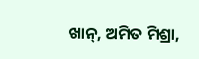ଖାନ୍, ଅମିତ ମିଶ୍ରା,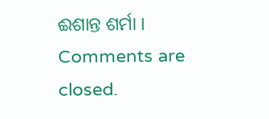ଈଶାନ୍ତ ଶର୍ମା ।
Comments are closed.